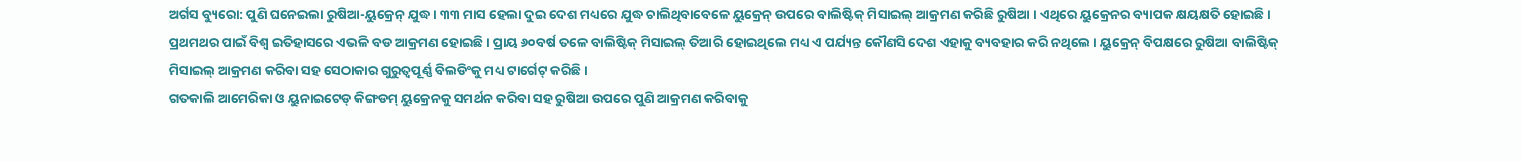ଅର୍ଗସ ବ୍ୟୁରୋ: ପୁଣି ଘନେଇଲା ରୁଷିଆ-ୟୁକ୍ରେନ୍ ଯୁଦ୍ଧ । ୩୩ ମାସ ହେଲା ଦୁଇ ଦେଶ ମଧ୍ୟରେ ଯୁଦ୍ଧ ଚାଲିଥିବାବେଳେ ୟୁକ୍ରେନ୍ ଉପରେ ବାଲିଷ୍ଟିକ୍ ମିସାଇଲ୍ ଆକ୍ରମଣ କରିଛି ରୁଷିଆ । ଏଥିରେ ୟୁକ୍ରେନର ବ୍ୟାପକ କ୍ଷୟକ୍ଷତି ହୋଇଛି । ପ୍ରଥମଥର ପାଇଁ ବିଶ୍ବ ଇତିହାସରେ ଏଭଳି ବଡ ଆକ୍ରମଣ ହୋଇଛି । ପ୍ରାୟ ୬୦ବର୍ଷ ତଳେ ବାଲିଷ୍ଟିକ୍ ମିସାଇଲ୍ ତିଆରି ହୋଇଥିଲେ ମଧ୍ୟ ଏ ପର୍ଯ୍ୟନ୍ତ କୌଣସି ଦେଶ ଏହାକୁ ବ୍ୟବହାର କରି ନଥିଲେ । ୟୁକ୍ରେନ୍ ବିପକ୍ଷରେ ରୁଷିଆ ବାଲିଷ୍ଟିକ୍ ମିସାଇଲ୍ ଆକ୍ରମଣ କରିବା ସହ ସେଠାକାର ଗୁରୁତ୍ବପୂର୍ଣ୍ଣ ବିଲଡିଂକୁ ମଧ୍ୟ ଟାର୍ଗେଟ୍ କରିଛି ।
ଗତକାଲି ଆମେରିକା ଓ ୟୁନାଇଟେଡ୍ କିଙ୍ଗଡମ୍ ୟୁକ୍ରେନକୁ ସମର୍ଥନ କରିବା ସହ ରୁଷିଆ ଉପରେ ପୁଣି ଆକ୍ରମଣ କରିବାକୁ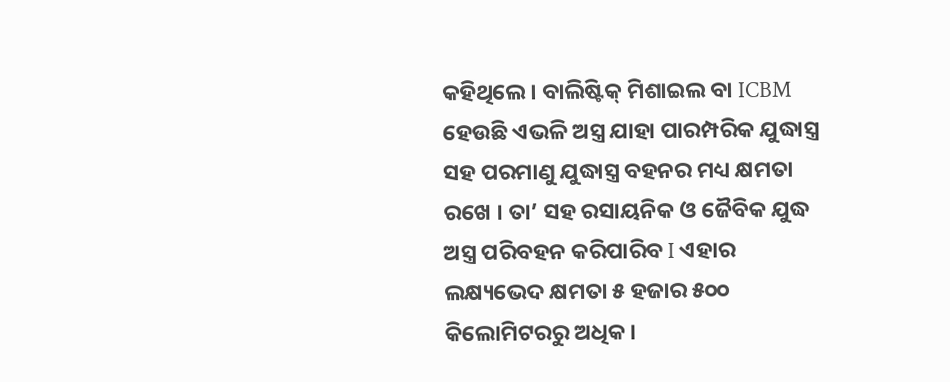କହିଥିଲେ । ବାଲିଷ୍ଟିକ୍ ମିଶାଇଲ ବା ICBM ହେଉଛି ଏଭଳି ଅସ୍ତ୍ର ଯାହା ପାରମ୍ପରିକ ଯୁଦ୍ଧାସ୍ତ୍ର ସହ ପରମାଣୁ ଯୁଦ୍ଧାସ୍ତ୍ର ବହନର ମଧ୍ୟ କ୍ଷମତା ରଖେ । ତା’ ସହ ରସାୟନିକ ଓ ଜୈବିକ ଯୁଦ୍ଧ ଅସ୍ତ୍ର ପରିବହନ କରିପାରିବ I ଏହାର ଲକ୍ଷ୍ୟଭେଦ କ୍ଷମତା ୫ ହଜାର ୫୦୦ କିଲୋମିଟରରୁ ଅଧିକ ।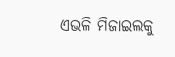ଏଭଳି ମିଜାଇଲକୁ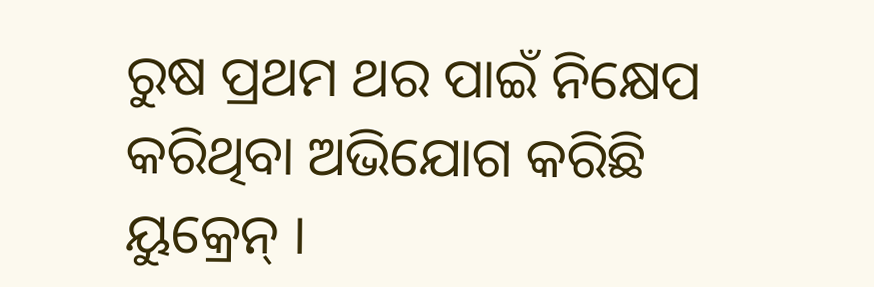ରୁଷ ପ୍ରଥମ ଥର ପାଇଁ ନିକ୍ଷେପ କରିଥିବା ଅଭିଯୋଗ କରିଛି ୟୁକ୍ରେନ୍ ।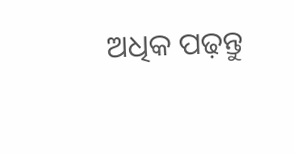ଅଧିକ ପଢ଼ନ୍ତୁ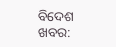ବିଦେଶ ଖବର: